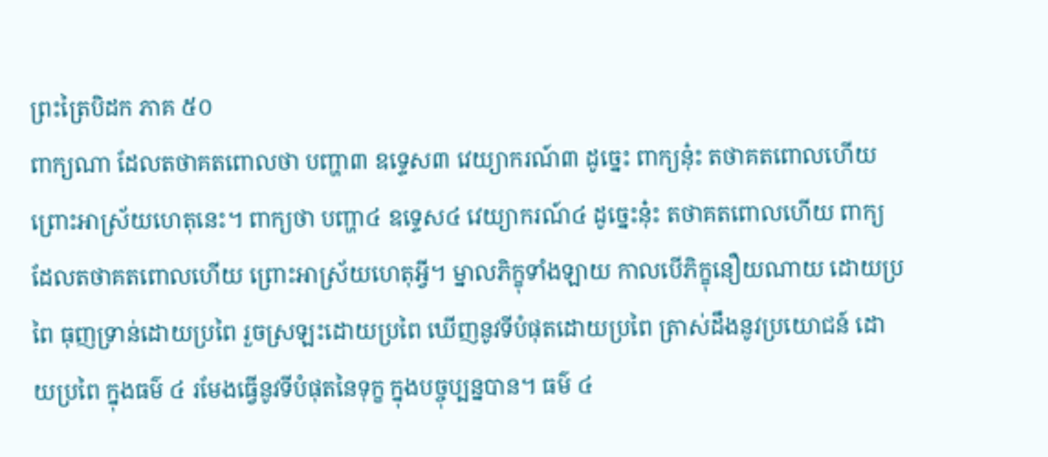ព្រះត្រៃបិដក ភាគ ៥០
ពាក្យណា ដែលតថាគតពោលថា បញ្ហា៣ ឧទ្ទេស៣ វេយ្យាករណ៍៣ ដូច្នេះ ពាក្យនុ៎ះ តថាគតពោលហើយ ព្រោះអាស្រ័យហេតុនេះ។ ពាក្យថា បញ្ហា៤ ឧទ្ទេស៤ វេយ្យាករណ៍៤ ដូច្នេះនុ៎ះ តថាគតពោលហើយ ពាក្យដែលតថាគតពោលហើយ ព្រោះអាស្រ័យហេតុអ្វី។ ម្នាលភិក្ខុទាំងឡាយ កាលបើភិក្ខុនឿយណាយ ដោយប្រពៃ ធុញទ្រាន់ដោយប្រពៃ រួចស្រឡះដោយប្រពៃ ឃើញនូវទីបំផុតដោយប្រពៃ ត្រាស់ដឹងនូវប្រយោជន៍ ដោយប្រពៃ ក្នុងធម៌ ៤ រមែងធ្វើនូវទីបំផុតនៃទុក្ខ ក្នុងបច្ចុប្បន្នបាន។ ធម៌ ៤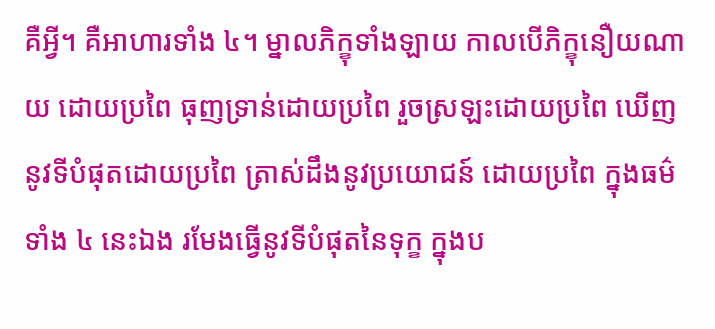គឺអ្វី។ គឺអាហារទាំង ៤។ ម្នាលភិក្ខុទាំងឡាយ កាលបើភិក្ខុនឿយណាយ ដោយប្រពៃ ធុញទ្រាន់ដោយប្រពៃ រួចស្រឡះដោយប្រពៃ ឃើញនូវទីបំផុតដោយប្រពៃ ត្រាស់ដឹងនូវប្រយោជន៍ ដោយប្រពៃ ក្នុងធម៌ទាំង ៤ នេះឯង រមែងធ្វើនូវទីបំផុតនៃទុក្ខ ក្នុងប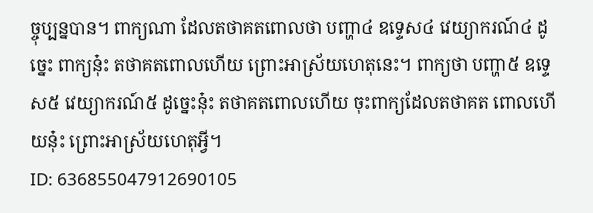ច្ចុប្បន្នបាន។ ពាក្យណា ដែលតថាគតពោលថា បញ្ហា៤ ឧទ្ទេស៤ វេយ្យាករណ៍៤ ដូច្នេះ ពាក្យនុ៎ះ តថាគតពោលហើយ ព្រោះអាស្រ័យហេតុនេះ។ ពាក្យថា បញ្ហា៥ ឧទ្ទេស៥ វេយ្យាករណ៍៥ ដូច្នេះនុ៎ះ តថាគតពោលហើយ ចុះពាក្យដែលតថាគត ពោលហើយនុ៎ះ ព្រោះអាស្រ័យហេតុអ្វី។
ID: 636855047912690105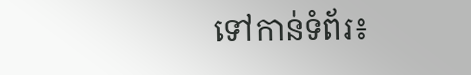ទៅកាន់ទំព័រ៖